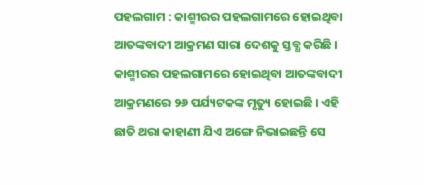ପହଲଗାମ : କାଶ୍ମୀରର ପହଲଗାମରେ ହୋଇଥିବା ଆତଙ୍କବାଦୀ ଆକ୍ରମଣ ସାରା ଦେଶକୁ ସ୍ତବ୍ଧ କରିଛି । କାଶ୍ମୀରର ପହଲଗାମରେ ହୋଇଥିବା ଆତଙ୍କବାଦୀ ଆକ୍ରମଣରେ ୨୬ ପର୍ଯ୍ୟଟକଙ୍କ ମୃତ୍ୟୁ ହୋଇଛି । ଏହି ଛାତି ଥରା କାହାଣୀ ଯିଏ ଅଙ୍ଗେ ନିଭାଇଛନ୍ତି ସେ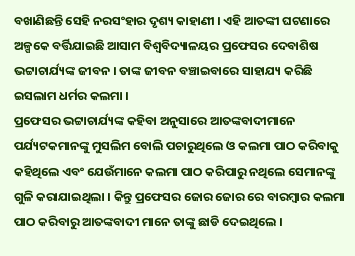ବଖାଣିଛନ୍ତି ସେହି ନରସଂହାର ଦୃଶ୍ୟ କାହାଣୀ । ଏହି ଆତଙ୍କୀ ଘଟଣାରେ ଅଳ୍ପକେ ବର୍ତ୍ତିଯାଇଛି ଆସାମ ବିଶ୍ୱବିଦ୍ୟାଳୟର ପ୍ରଫେସର ଦେବାଶିଷ ଭଟ୍ଟାଚାର୍ଯ୍ୟଙ୍କ ଜୀବନ । ତାଙ୍କ ଜୀବନ ବଞ୍ଚାଇବାରେ ସାହାଯ୍ୟ କରିଛି ଇସଲାମ ଧର୍ମର କଲମା ।
ପ୍ରଫେସର ଭଟ୍ଟାଚାର୍ଯ୍ୟଙ୍କ କହିବା ଅନୁସାରେ ଆତଙ୍କବାଦୀମାନେ ପର୍ଯ୍ୟଟକମାନଙ୍କୁ ମୁସଲିମ ବୋଲି ପଚାରୁଥିଲେ ଓ କଲମା ପାଠ କରିବାକୁ କହିଥିଲେ ଏବଂ ଯେଉଁମାନେ କଲମା ପାଠ କରିପାରୁ ନଥିଲେ ସେମାନଙ୍କୁ ଗୁଳି କରାଯାଇଥିଲା । କିନ୍ତୁ ପ୍ରଫେସର ଜୋର ଜୋର ରେ ବାରମ୍ଵାର କଲମା ପାଠ କରିବାରୁ ଆତଙ୍କବାଦୀ ମାନେ ତାଙ୍କୁ ଛାଡି ଦେଇଥିଲେ ।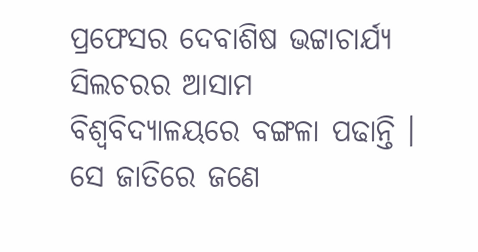ପ୍ରଫେସର ଦେବାଶିଷ ଭଟ୍ଟାଚାର୍ଯ୍ୟ ସିଲଚରର ଆସାମ ବିଶ୍ୱବିଦ୍ୟାଳୟରେ ବଙ୍ଗଳା ପଢାନ୍ତି । ସେ ଜାତିରେ ଜଣେ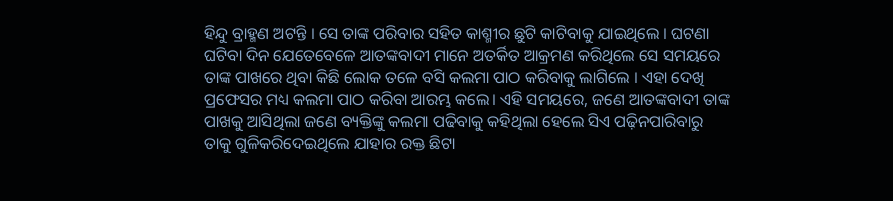ହିନ୍ଦୁ ବ୍ରାହ୍ମଣ ଅଟନ୍ତି । ସେ ତାଙ୍କ ପରିବାର ସହିତ କାଶ୍ମୀର ଛୁଟି କାଟିବାକୁ ଯାଇଥିଲେ । ଘଟଣା ଘଟିବା ଦିନ ଯେତେବେଳେ ଆତଙ୍କବାଦୀ ମାନେ ଅତର୍କିତ ଆକ୍ରମଣ କରିଥିଲେ ସେ ସମୟରେ ତାଙ୍କ ପାଖରେ ଥିବା କିଛି ଲୋକ ତଳେ ବସି କଲମା ପାଠ କରିବାକୁ ଲାଗିଲେ । ଏହା ଦେଖି ପ୍ରଫେସର ମଧ୍ୟ କଲମା ପାଠ କରିବା ଆରମ୍ଭ କଲେ। ଏହି ସମୟରେ, ଜଣେ ଆତଙ୍କବାଦୀ ତାଙ୍କ ପାଖକୁ ଆସିଥିଲା ଜଣେ ବ୍ୟକ୍ତିଙ୍କୁ କଲମା ପଢିବାକୁ କହିଥିଲା ହେଲେ ସିଏ ପଢ଼ିନପାରିବାରୁ ତାକୁ ଗୁଳିକରିଦେଇଥିଲେ ଯାହାର ରକ୍ତ ଛିଟା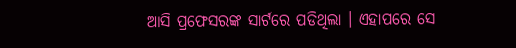ଆସି ପ୍ରଫେସରଙ୍କ ସାର୍ଟରେ ପଡିଥିଲା । ଏହାପରେ ସେ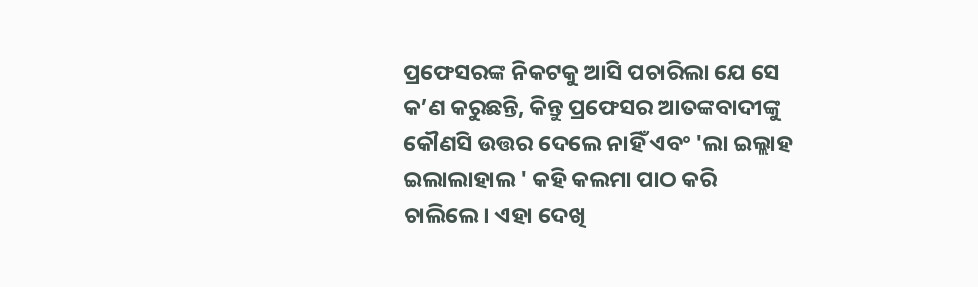ପ୍ରଫେସରଙ୍କ ନିକଟକୁ ଆସି ପଚାରିଲା ଯେ ସେ କ’ଣ କରୁଛନ୍ତି, କିନ୍ତୁ ପ୍ରଫେସର ଆତଙ୍କବାଦୀଙ୍କୁ କୌଣସି ଉତ୍ତର ଦେଲେ ନାହିଁ ଏବଂ 'ଲା ଇଲ୍ଲାହ ଇଲାଲାହାଲ ' କହି କଲମା ପାଠ କରି ଚାଲିଲେ। ଏହା ଦେଖି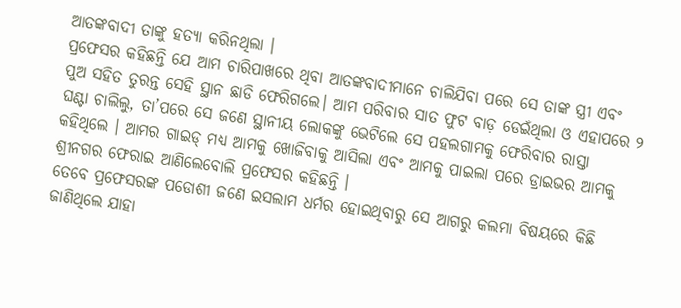ଆତଙ୍କବାଦୀ ତାଙ୍କୁ ହତ୍ୟା କରିନଥିଲା ।
ପ୍ରଫେସର କହିଛନ୍ତି ଯେ ଆମ ଚାରିପାଖରେ ଥିବା ଆତଙ୍କବାଦୀମାନେ ଚାଲିଯିବା ପରେ ସେ ତାଙ୍କ ସ୍ତ୍ରୀ ଏବଂ ପୁଅ ସହିତ ତୁରନ୍ତ ସେହି ସ୍ଥାନ ଛାଡି ଫେରିଗଲେ। ଆମ ପରିବାର ସାତ ଫୁଟ ବାଡ଼ ଡେଇଁଥିଲା ଓ ଏହାପରେ ୨ ଘଣ୍ଟା ଚାଲିଲୁ, ତା’ପରେ ସେ ଜଣେ ସ୍ଥାନୀୟ ଲୋକଙ୍କୁ ଭେଟିଲେ ସେ ପହଲଗାମକୁ ଫେରିବାର ରାସ୍ତା କହିଥିଲେ । ଆମର ଗାଇଡ୍ ମଧ୍ୟ ଆମକୁ ଖୋଜିବାକୁ ଆସିଲା ଏବଂ ଆମକୁ ପାଇଲା ପରେ ଡ୍ରାଇଭର ଆମକୁ ଶ୍ରୀନଗର ଫେରାଇ ଆଣିଲେବୋଲି ପ୍ରଫେସର କହିଛନ୍ତି ।
ତେବେ ପ୍ରଫେସରଙ୍କ ପଡୋଶୀ ଜଣେ ଇସଲାମ ଧର୍ମର ହୋଇଥିବାରୁ ସେ ଆଗରୁ କଲମା ବିଷୟରେ କିଛି ଜାଣିଥିଲେ ଯାହା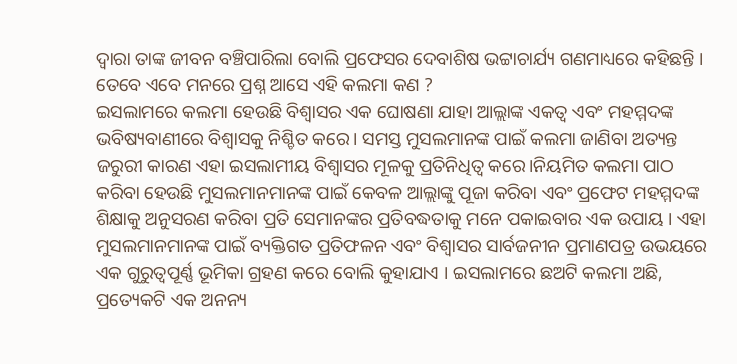ଦ୍ୱାରା ତାଙ୍କ ଜୀବନ ବଞ୍ଚିପାରିଲା ବୋଲି ପ୍ରଫେସର ଦେବାଶିଷ ଭଟ୍ଟାଚାର୍ଯ୍ୟ ଗଣମାଧ୍ୟରେ କହିଛନ୍ତି ।
ତେବେ ଏବେ ମନରେ ପ୍ରଶ୍ନ ଆସେ ଏହି କଲମା କଣ ?
ଇସଲାମରେ କଲମା ହେଉଛି ବିଶ୍ୱାସର ଏକ ଘୋଷଣା ଯାହା ଆଲ୍ଲାଙ୍କ ଏକତ୍ୱ ଏବଂ ମହମ୍ମଦଙ୍କ ଭବିଷ୍ୟବାଣୀରେ ବିଶ୍ୱାସକୁ ନିଶ୍ଚିତ କରେ। ସମସ୍ତ ମୁସଲମାନଙ୍କ ପାଇଁ କଲମା ଜାଣିବା ଅତ୍ୟନ୍ତ ଜରୁରୀ କାରଣ ଏହା ଇସଲାମୀୟ ବିଶ୍ୱାସର ମୂଳକୁ ପ୍ରତିନିଧିତ୍ୱ କରେ।ନିୟମିତ କଲମା ପାଠ କରିବା ହେଉଛି ମୁସଲମାନମାନଙ୍କ ପାଇଁ କେବଳ ଆଲ୍ଲାଙ୍କୁ ପୂଜା କରିବା ଏବଂ ପ୍ରଫେଟ ମହମ୍ମଦଙ୍କ ଶିକ୍ଷାକୁ ଅନୁସରଣ କରିବା ପ୍ରତି ସେମାନଙ୍କର ପ୍ରତିବଦ୍ଧତାକୁ ମନେ ପକାଇବାର ଏକ ଉପାୟ । ଏହା ମୁସଲମାନମାନଙ୍କ ପାଇଁ ବ୍ୟକ୍ତିଗତ ପ୍ରତିଫଳନ ଏବଂ ବିଶ୍ୱାସର ସାର୍ବଜନୀନ ପ୍ରମାଣପତ୍ର ଉଭୟରେ ଏକ ଗୁରୁତ୍ୱପୂର୍ଣ୍ଣ ଭୂମିକା ଗ୍ରହଣ କରେ ବୋଲି କୁହାଯାଏ । ଇସଲାମରେ ଛଅଟି କଲମା ଅଛି, ପ୍ରତ୍ୟେକଟି ଏକ ଅନନ୍ୟ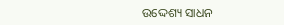ଉଦ୍ଦେଶ୍ୟ ସାଧନ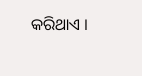କରିଥାଏ ।